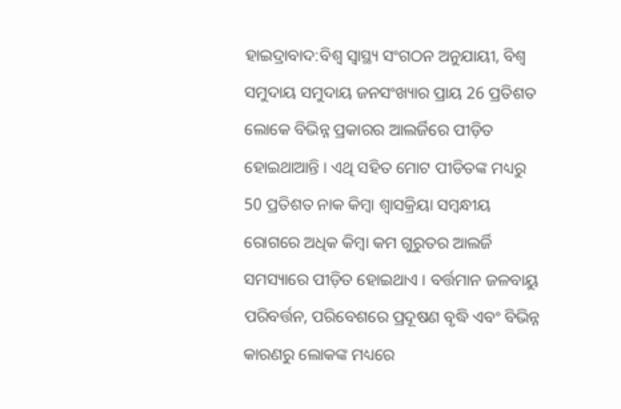ହାଇଦ୍ରାବାଦ:ବିଶ୍ୱ ସ୍ୱାସ୍ଥ୍ୟ ସଂଗଠନ ଅନୁଯାୟୀ, ବିଶ୍ୱ ସମୁଦାୟ ସମୁଦାୟ ଜନସଂଖ୍ୟାର ପ୍ରାୟ 26 ପ୍ରତିଶତ ଲୋକେ ବିଭିନ୍ନ ପ୍ରକାରର ଆଲର୍ଜିରେ ପୀଡ଼ିତ ହୋଇଥାଆନ୍ତି । ଏଥି ସହିତ ମୋଟ ପୀଡିତଙ୍କ ମଧ୍ୟରୁ 50 ପ୍ରତିଶତ ନାକ କିମ୍ବା ଶ୍ୱାସକ୍ରିୟା ସମ୍ବନ୍ଧୀୟ ରୋଗରେ ଅଧିକ କିମ୍ବା କମ ଗୁରୁତର ଆଲର୍ଜି ସମସ୍ୟାରେ ପୀଡ଼ିତ ହୋଇଥାଏ । ବର୍ତ୍ତମାନ ଜଳବାୟୁ ପରିବର୍ତ୍ତନ, ପରିବେଶରେ ପ୍ରଦୂଷଣ ବୃଦ୍ଧି ଏବଂ ବିଭିନ୍ନ କାରଣରୁ ଲୋକଙ୍କ ମଧ୍ୟରେ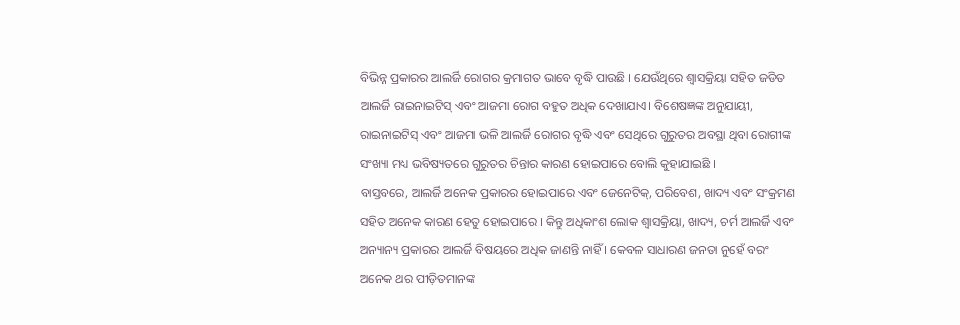ବିଭିନ୍ନ ପ୍ରକାରର ଆଲର୍ଜି ରୋଗର କ୍ରମାଗତ ଭାବେ ବୃଦ୍ଧି ପାଉଛି । ଯେଉଁଥିରେ ଶ୍ୱାସକ୍ରିୟା ସହିତ ଜଡିତ ଆଲର୍ଜି ରାଇନାଇଟିସ୍ ଏବଂ ଆଜମା ରୋଗ ବହୁତ ଅଧିକ ଦେଖାଯାଏ। ବିଶେଷଜ୍ଞଙ୍କ ଅନୁଯାୟୀ, ରାଇନାଇଟିସ୍ ଏବଂ ଆଜମା ଭଳି ଆଲର୍ଜି ରୋଗର ବୃଦ୍ଧି ଏବଂ ସେଥିରେ ଗୁରୁତର ଅବସ୍ଥା ଥିବା ରୋଗୀଙ୍କ ସଂଖ୍ୟା ମଧ୍ୟ ଭବିଷ୍ୟତରେ ଗୁରୁତର ଚିନ୍ତାର କାରଣ ହୋଇପାରେ ବୋଲି କୁହାଯାଇଛି ।
ବାସ୍ତବରେ, ଆଲର୍ଜି ଅନେକ ପ୍ରକାରର ହୋଇପାରେ ଏବଂ ଜେନେଟିକ୍, ପରିବେଶ, ଖାଦ୍ୟ ଏବଂ ସଂକ୍ରମଣ ସହିତ ଅନେକ କାରଣ ହେତୁ ହୋଇପାରେ । କିନ୍ତୁ ଅଧିକାଂଶ ଲୋକ ଶ୍ୱାସକ୍ରିୟା, ଖାଦ୍ୟ, ଚର୍ମ ଆଲର୍ଜି ଏବଂ ଅନ୍ୟାନ୍ୟ ପ୍ରକାରର ଆଲର୍ଜି ବିଷୟରେ ଅଧିକ ଜାଣନ୍ତି ନାହିଁ । କେବଳ ସାଧାରଣ ଜନତା ନୁହେଁ ବରଂ ଅନେକ ଥର ପୀଡ଼ିତମାନଙ୍କ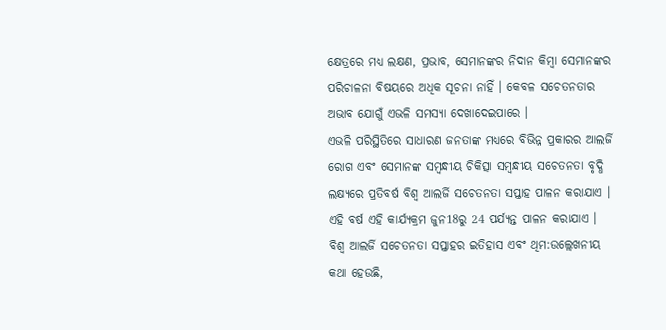କ୍ଷେତ୍ରରେ ମଧ୍ୟ ଲକ୍ଷଣ, ପ୍ରଭାବ, ସେମାନଙ୍କର ନିଦାନ କିମ୍ବା ସେମାନଙ୍କର ପରିଚାଳନା ବିଷୟରେ ଅଧିକ ସୂଚନା ନାହିଁ । କେବଳ ସଚେତନତାର ଅଭାବ ଯୋଗୁଁ ଏଭଳି ସମସ୍ୟା ଦେଖାଦେଇପାରେ ।
ଏଭଳି ପରିସ୍ଥିତିରେ ସାଧାରଣ ଜନତାଙ୍କ ମଧ୍ୟରେ ବିଭିନ୍ନ ପ୍ରକାରର ଆଲର୍ଜି ରୋଗ ଏବଂ ସେମାନଙ୍କ ସମ୍ବନ୍ଧୀୟ ଚିକିତ୍ସା ସମ୍ବନ୍ଧୀୟ ସଚେତନତା ବୃଦ୍ଧି ଲକ୍ଷ୍ୟରେ ପ୍ରତିବର୍ଷ ବିଶ୍ୱ ଆଲର୍ଜି ସଚେତନତା ସପ୍ତାହ ପାଳନ କରାଯାଏ । ଏହି ବର୍ଷ ଏହି କାର୍ଯ୍ୟକ୍ରମ ଜୁନ18ରୁ 24 ପର୍ଯ୍ୟନ୍ତ ପାଳନ କରାଯାଏ ।
ବିଶ୍ୱ ଆଲର୍ଜି ସଚେତନତା ସପ୍ତାହର ଇତିହାସ ଏବଂ ଥିମ:ଉଲ୍ଲେଖନୀୟ କଥା ହେଉଛି,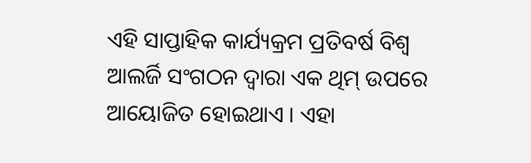ଏହି ସାପ୍ତାହିକ କାର୍ଯ୍ୟକ୍ରମ ପ୍ରତିବର୍ଷ ବିଶ୍ୱ ଆଲର୍ଜି ସଂଗଠନ ଦ୍ୱାରା ଏକ ଥିମ୍ ଉପରେ ଆୟୋଜିତ ହୋଇଥାଏ । ଏହା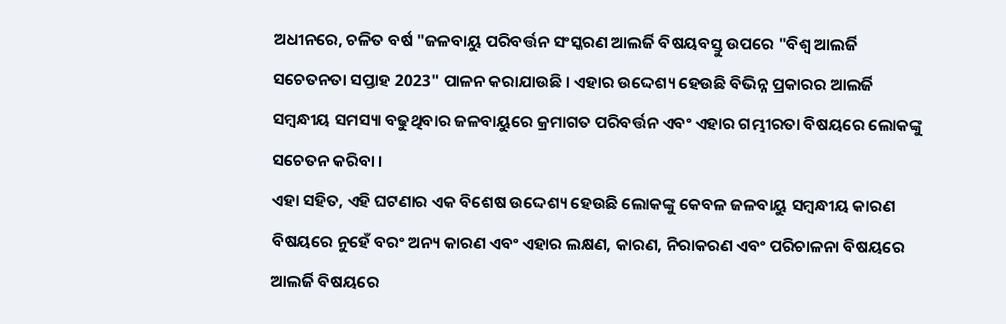ଅଧୀନରେ, ଚଳିତ ବର୍ଷ "ଜଳବାୟୁ ପରିବର୍ତ୍ତନ ସଂସ୍କରଣ ଆଲର୍ଜି ବିଷୟବସ୍ତୁ ଉପରେ "ବିଶ୍ୱ ଆଲର୍ଜି ସଚେତନତା ସପ୍ତାହ 2023" ପାଳନ କରାଯାଉଛି । ଏହାର ଉଦ୍ଦେଶ୍ୟ ହେଉଛି ବିଭିନ୍ନ ପ୍ରକାରର ଆଲର୍ଜି ସମ୍ବନ୍ଧୀୟ ସମସ୍ୟା ବଢୁଥିବାର ଜଳବାୟୁରେ କ୍ରମାଗତ ପରିବର୍ତ୍ତନ ଏବଂ ଏହାର ଗମ୍ଭୀରତା ବିଷୟରେ ଲୋକଙ୍କୁ ସଚେତନ କରିବା ।
ଏହା ସହିତ, ଏହି ଘଟଣାର ଏକ ବିଶେଷ ଉଦ୍ଦେଶ୍ୟ ହେଉଛି ଲୋକଙ୍କୁ କେବଳ ଜଳବାୟୁ ସମ୍ବନ୍ଧୀୟ କାରଣ ବିଷୟରେ ନୁହେଁ ବରଂ ଅନ୍ୟ କାରଣ ଏବଂ ଏହାର ଲକ୍ଷଣ, କାରଣ, ନିରାକରଣ ଏବଂ ପରିଚାଳନା ବିଷୟରେ ଆଲର୍ଜି ବିଷୟରେ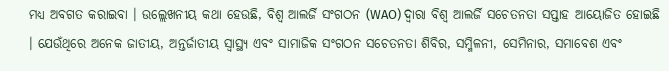ମଧ୍ୟ ଅବଗତ କରାଇବା । ଉଲ୍ଲେଖନୀୟ କଥା ହେଉଛି, ବିଶ୍ୱ ଆଲର୍ଜି ସଂଗଠନ (WAO) ଦ୍ୱାରା ବିଶ୍ୱ ଆଲର୍ଜି ସଚେତନତା ସପ୍ତାହ ଆୟୋଜିତ ହୋଇଛି । ଯେଉଁଥିରେ ଅନେକ ଜାତୀୟ, ଅନ୍ତର୍ଜାତୀୟ ସ୍ୱାସ୍ଥ୍ୟ ଏବଂ ସାମାଜିକ ସଂଗଠନ ସଚେତନତା ଶିବିର, ସମ୍ମିଳନୀ, ସେମିନାର, ସମାବେଶ ଏବଂ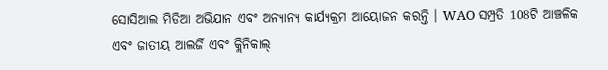ସୋସିଆଲ ମିଡିଆ ଅଭିଯାନ ଏବଂ ଅନ୍ୟାନ୍ୟ କାର୍ଯ୍ୟକ୍ରମ ଆୟୋଜନ କରନ୍ତି । WAO ସମ୍ପ୍ରତି 108ଟି ଆଞ୍ଚଳିକ ଏବଂ ଜାତୀୟ ଆଲର୍ଜି ଏବଂ କ୍ଲିନିକାଲ୍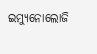ଇମ୍ୟୁନୋଲୋଜି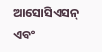ଆସୋସିଏସନ୍ ଏବଂ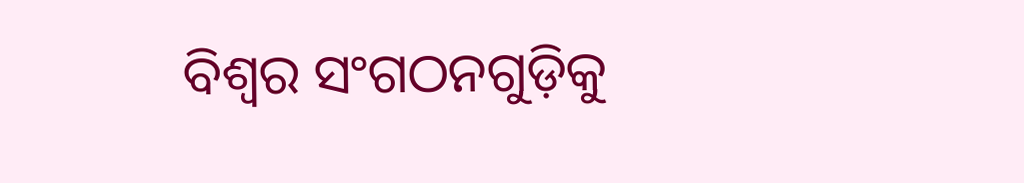ବିଶ୍ବର ସଂଗଠନଗୁଡ଼ିକୁ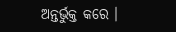ଅନ୍ତର୍ଭୁକ୍ତ କରେ ।